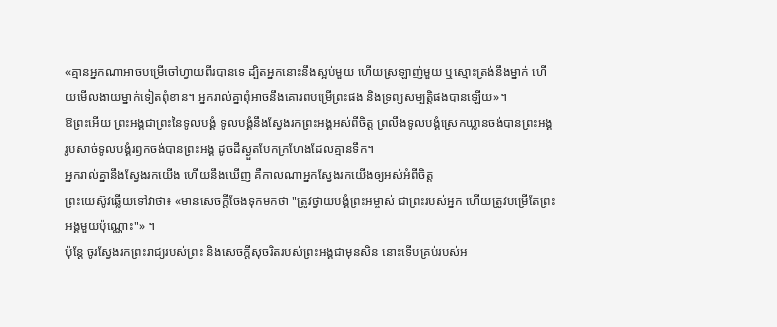«គ្មានអ្នកណាអាចបម្រើចៅហ្វាយពីរបានទេ ដ្បិតអ្នកនោះនឹងស្អប់មួយ ហើយស្រឡាញ់មួយ ឬស្មោះត្រង់នឹងម្នាក់ ហើយមើលងាយម្នាក់ទៀតពុំខាន។ អ្នករាល់គ្នាពុំអាចនឹងគោរពបម្រើព្រះផង និងទ្រព្យសម្បត្តិផងបានឡើយ»។
ឱព្រះអើយ ព្រះអង្គជាព្រះនៃទូលបង្គំ ទូលបង្គំនឹងស្វែងរកព្រះអង្គអស់ពីចិត្ត ព្រលឹងទូលបង្គំស្រេកឃ្លានចង់បានព្រះអង្គ រូបសាច់ទូលបង្គំរឭកចង់បានព្រះអង្គ ដូចដីស្ងួតបែកក្រហែងដែលគ្មានទឹក។
អ្នករាល់គ្នានឹងស្វែងរកយើង ហើយនឹងឃើញ គឺកាលណាអ្នកស្វែងរកយើងឲ្យអស់អំពីចិត្ត
ព្រះយេស៊ូវឆ្លើយទៅវាថា៖ «មានសេចក្តីចែងទុកមកថា "ត្រូវថ្វាយបង្គំព្រះអម្ចាស់ ជាព្រះរបស់អ្នក ហើយត្រូវបម្រើតែព្រះអង្គមួយប៉ុណ្ណោះ"» ។
ប៉ុន្តែ ចូរស្វែងរកព្រះរាជ្យរបស់ព្រះ និងសេចក្តីសុចរិតរបស់ព្រះអង្គជាមុនសិន នោះទើបគ្រប់របស់អ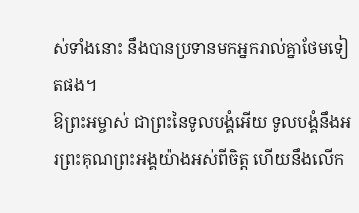ស់ទាំងនោះ នឹងបានប្រទានមកអ្នករាល់គ្នាថែមទៀតផង។
ឱព្រះអម្ចាស់ ជាព្រះនៃទូលបង្គំអើយ ទូលបង្គំនឹងអរព្រះគុណព្រះអង្គយ៉ាងអស់ពីចិត្ត ហើយនឹងលើក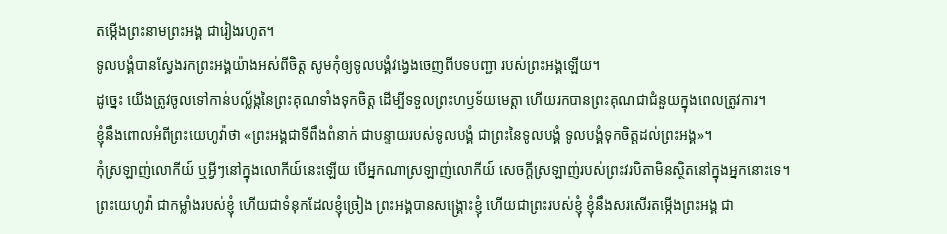តម្កើងព្រះនាមព្រះអង្គ ជារៀងរហូត។
ទូលបង្គំបានស្វែងរកព្រះអង្គយ៉ាងអស់ពីចិត្ត សូមកុំឲ្យទូលបង្គំវង្វេងចេញពីបទបញ្ជា របស់ព្រះអង្គឡើយ។
ដូច្នេះ យើងត្រូវចូលទៅកាន់បល្ល័ង្កនៃព្រះគុណទាំងទុកចិត្ត ដើម្បីទទួលព្រះហឫទ័យមេត្តា ហើយរកបានព្រះគុណជាជំនួយក្នុងពេលត្រូវការ។
ខ្ញុំនឹងពោលអំពីព្រះយេហូវ៉ាថា «ព្រះអង្គជាទីពឹងពំនាក់ ជាបន្ទាយរបស់ទូលបង្គំ ជាព្រះនៃទូលបង្គំ ទូលបង្គំទុកចិត្តដល់ព្រះអង្គ»។
កុំស្រឡាញ់លោកីយ៍ ឬអ្វីៗនៅក្នុងលោកីយ៍នេះឡើយ បើអ្នកណាស្រឡាញ់លោកីយ៍ សេចក្ដីស្រឡាញ់របស់ព្រះវរបិតាមិនស្ថិតនៅក្នុងអ្នកនោះទេ។
ព្រះយេហូវ៉ា ជាកម្លាំងរបស់ខ្ញុំ ហើយជាទំនុកដែលខ្ញុំច្រៀង ព្រះអង្គបានសង្គ្រោះខ្ញុំ ហើយជាព្រះរបស់ខ្ញុំ ខ្ញុំនឹងសរសើរតម្កើងព្រះអង្គ ជា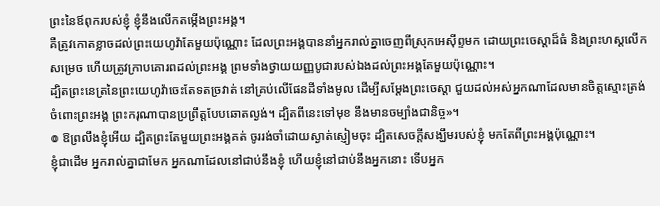ព្រះនៃឪពុករបស់ខ្ញុំ ខ្ញុំនឹងលើកតម្កើងព្រះអង្គ។
គឺត្រូវកោតខ្លាចដល់ព្រះយេហូវ៉ាតែមួយប៉ុណ្ណោះ ដែលព្រះអង្គបាននាំអ្នករាល់គ្នាចេញពីស្រុកអេស៊ីព្ទមក ដោយព្រះចេស្តាដ៏ធំ និងព្រះហស្តលើកសម្រេច ហើយត្រូវក្រាបគោរពដល់ព្រះអង្គ ព្រមទាំងថ្វាយយញ្ញបូជារបស់ឯងដល់ព្រះអង្គតែមួយប៉ុណ្ណោះ។
ដ្បិតព្រះនេត្រនៃព្រះយេហូវ៉ាចេះតែទតច្រវាត់ នៅគ្រប់លើផែនដីទាំងមូល ដើម្បីសម្ដែងព្រះចេស្តា ជួយដល់អស់អ្នកណាដែលមានចិត្តស្មោះត្រង់ចំពោះព្រះអង្គ ព្រះករុណាបានប្រព្រឹត្តបែបឆោតល្ងង់។ ដ្បិតពីនេះទៅមុខ នឹងមានចម្បាំងជានិច្ច»។
៙ ឱព្រលឹងខ្ញុំអើយ ដ្បិតព្រះតែមួយព្រះអង្គគត់ ចូររង់ចាំដោយស្ងាត់ស្ញៀមចុះ ដ្បិតសេចក្ដីសង្ឃឹមរបស់ខ្ញុំ មកតែពីព្រះអង្គប៉ុណ្ណោះ។
ខ្ញុំជាដើម អ្នករាល់គ្នាជាមែក អ្នកណាដែលនៅជាប់នឹងខ្ញុំ ហើយខ្ញុំនៅជាប់នឹងអ្នកនោះ ទើបអ្នក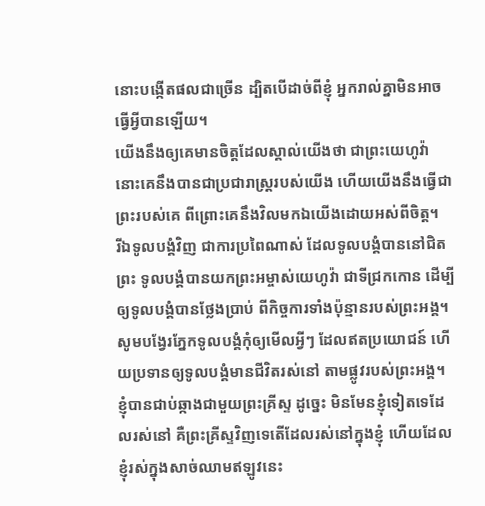នោះបង្កើតផលជាច្រើន ដ្បិតបើដាច់ពីខ្ញុំ អ្នករាល់គ្នាមិនអាចធ្វើអ្វីបានឡើយ។
យើងនឹងឲ្យគេមានចិត្តដែលស្គាល់យើងថា ជាព្រះយេហូវ៉ា នោះគេនឹងបានជាប្រជារាស្ត្ររបស់យើង ហើយយើងនឹងធ្វើជាព្រះរបស់គេ ពីព្រោះគេនឹងវិលមកឯយើងដោយអស់ពីចិត្ត។
រីឯទូលបង្គំវិញ ជាការប្រពៃណាស់ ដែលទូលបង្គំបាននៅជិតព្រះ ទូលបង្គំបានយកព្រះអម្ចាស់យេហូវ៉ា ជាទីជ្រកកោន ដើម្បីឲ្យទូលបង្គំបានថ្លែងប្រាប់ ពីកិច្ចការទាំងប៉ុន្មានរបស់ព្រះអង្គ។
សូមបង្វែរភ្នែកទូលបង្គំកុំឲ្យមើលអ្វីៗ ដែលឥតប្រយោជន៍ ហើយប្រទានឲ្យទូលបង្គំមានជីវិតរស់នៅ តាមផ្លូវរបស់ព្រះអង្គ។
ខ្ញុំបានជាប់ឆ្កាងជាមួយព្រះគ្រីស្ទ ដូច្នេះ មិនមែនខ្ញុំទៀតទេដែលរស់នៅ គឺព្រះគ្រីស្ទវិញទេតើដែលរស់នៅក្នុងខ្ញុំ ហើយដែលខ្ញុំរស់ក្នុងសាច់ឈាមឥឡូវនេះ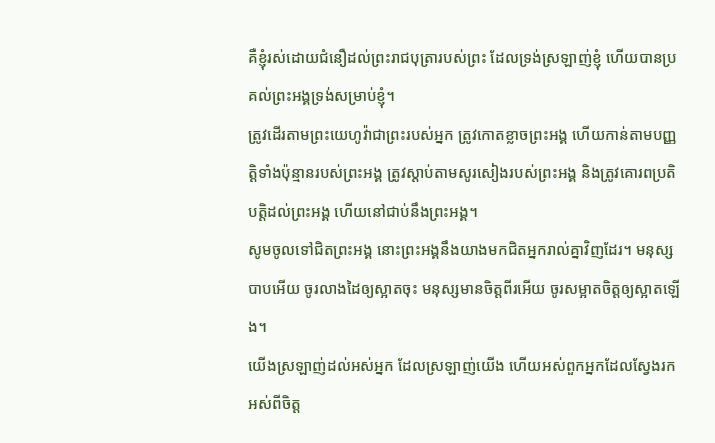គឺខ្ញុំរស់ដោយជំនឿដល់ព្រះរាជបុត្រារបស់ព្រះ ដែលទ្រង់ស្រឡាញ់ខ្ញុំ ហើយបានប្រគល់ព្រះអង្គទ្រង់សម្រាប់ខ្ញុំ។
ត្រូវដើរតាមព្រះយេហូវ៉ាជាព្រះរបស់អ្នក ត្រូវកោតខ្លាចព្រះអង្គ ហើយកាន់តាមបញ្ញត្តិទាំងប៉ុន្មានរបស់ព្រះអង្គ ត្រូវស្តាប់តាមសូរសៀងរបស់ព្រះអង្គ និងត្រូវគោរពប្រតិបត្តិដល់ព្រះអង្គ ហើយនៅជាប់នឹងព្រះអង្គ។
សូមចូលទៅជិតព្រះអង្គ នោះព្រះអង្គនឹងយាងមកជិតអ្នករាល់គ្នាវិញដែរ។ មនុស្សបាបអើយ ចូរលាងដៃឲ្យស្អាតចុះ មនុស្សមានចិត្តពីរអើយ ចូរសម្អាតចិត្តឲ្យស្អាតឡើង។
យើងស្រឡាញ់ដល់អស់អ្នក ដែលស្រឡាញ់យើង ហើយអស់ពួកអ្នកដែលស្វែងរកអស់ពីចិត្ត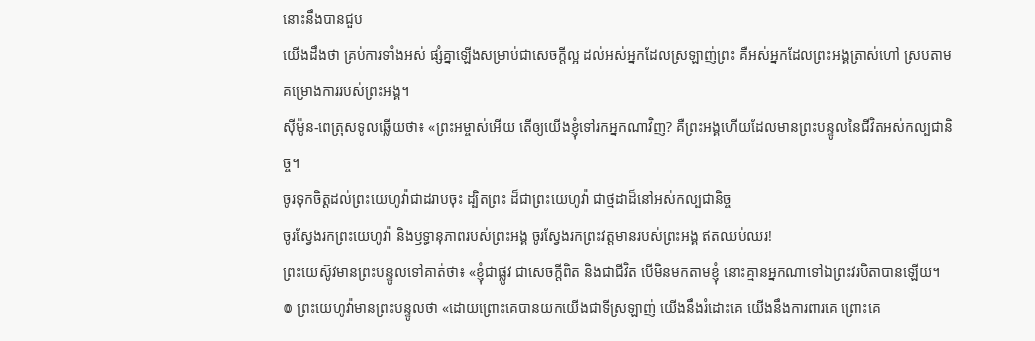នោះនឹងបានជួប
យើងដឹងថា គ្រប់ការទាំងអស់ ផ្សំគ្នាឡើងសម្រាប់ជាសេចក្តីល្អ ដល់អស់អ្នកដែលស្រឡាញ់ព្រះ គឺអស់អ្នកដែលព្រះអង្គត្រាស់ហៅ ស្របតាមគម្រោងការរបស់ព្រះអង្គ។
ស៊ីម៉ូន-ពេត្រុសទូលឆ្លើយថា៖ «ព្រះអម្ចាស់អើយ តើឲ្យយើងខ្ញុំទៅរកអ្នកណាវិញ? គឺព្រះអង្គហើយដែលមានព្រះបន្ទូលនៃជីវិតអស់កល្បជានិច្ច។
ចូរទុកចិត្តដល់ព្រះយេហូវ៉ាជាដរាបចុះ ដ្បិតព្រះ ដ៏ជាព្រះយេហូវ៉ា ជាថ្មដាដ៏នៅអស់កល្បជានិច្ច
ចូរស្វែងរកព្រះយេហូវ៉ា និងឫទ្ធានុភាពរបស់ព្រះអង្គ ចូរស្វែងរកព្រះវត្តមានរបស់ព្រះអង្គ ឥតឈប់ឈរ!
ព្រះយេស៊ូវមានព្រះបន្ទូលទៅគាត់ថា៖ «ខ្ញុំជាផ្លូវ ជាសេចក្តីពិត និងជាជីវិត បើមិនមកតាមខ្ញុំ នោះគ្មានអ្នកណាទៅឯព្រះវរបិតាបានឡើយ។
៙ ព្រះយេហូវ៉ាមានព្រះបន្ទូលថា «ដោយព្រោះគេបានយកយើងជាទីស្រឡាញ់ យើងនឹងរំដោះគេ យើងនឹងការពារគេ ព្រោះគេ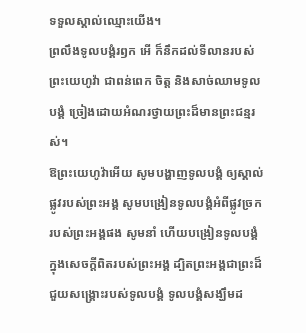ទទួលស្គាល់ឈ្មោះយើង។
ព្រលឹងទូលបង្គំរឭក អើ ក៏នឹកដល់ទីលានរបស់ព្រះយេហូវ៉ា ជាពន់ពេក ចិត្ត និងសាច់ឈាមទូលបង្គំ ច្រៀងដោយអំណរថ្វាយព្រះដ៏មានព្រះជន្មរស់។
ឱព្រះយេហូវ៉ាអើយ សូមបង្ហាញទូលបង្គំ ឲ្យស្គាល់ផ្លូវរបស់ព្រះអង្គ សូមបង្រៀនទូលបង្គំអំពីផ្លូវច្រក របស់ព្រះអង្គផង សូមនាំ ហើយបង្រៀនទូលបង្គំ ក្នុងសេចក្ដីពិតរបស់ព្រះអង្គ ដ្បិតព្រះអង្គជាព្រះដ៏ជួយសង្គ្រោះរបស់ទូលបង្គំ ទូលបង្គំសង្ឃឹមដ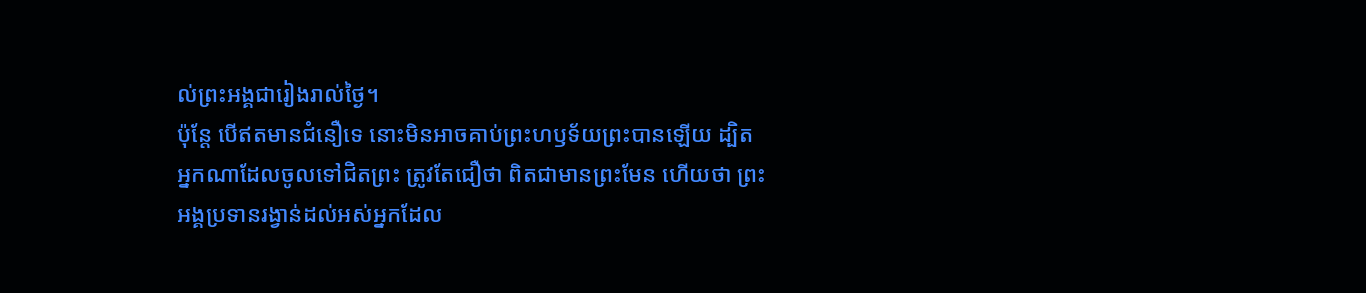ល់ព្រះអង្គជារៀងរាល់ថ្ងៃ។
ប៉ុន្ដែ បើឥតមានជំនឿទេ នោះមិនអាចគាប់ព្រះហឫទ័យព្រះបានឡើយ ដ្បិតអ្នកណាដែលចូលទៅជិតព្រះ ត្រូវតែជឿថា ពិតជាមានព្រះមែន ហើយថា ព្រះអង្គប្រទានរង្វាន់ដល់អស់អ្នកដែល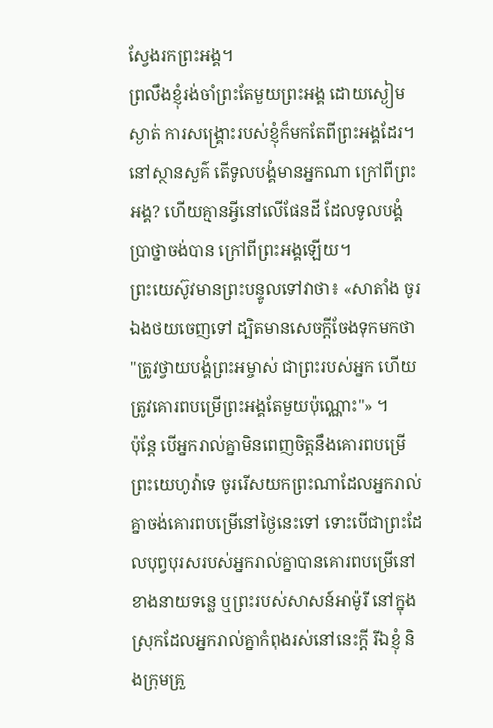ស្វែងរកព្រះអង្គ។
ព្រលឹងខ្ញុំរង់ចាំព្រះតែមួយព្រះអង្គ ដោយស្ងៀមស្ងាត់ ការសង្គ្រោះរបស់ខ្ញុំក៏មកតែពីព្រះអង្គដែរ។
នៅស្ថានសួគ៌ តើទូលបង្គំមានអ្នកណា ក្រៅពីព្រះអង្គ? ហើយគ្មានអ្វីនៅលើផែនដី ដែលទូលបង្គំប្រាថ្នាចង់បាន ក្រៅពីព្រះអង្គឡើយ។
ព្រះយេស៊ូវមានព្រះបន្ទូលទៅវាថា៖ «សាតាំង ចូរឯងថយចេញទៅ ដ្បិតមានសេចក្តីចែងទុកមកថា "ត្រូវថ្វាយបង្គំព្រះអម្ចាស់ ជាព្រះរបស់អ្នក ហើយត្រូវគោរពបម្រើព្រះអង្គតែមួយប៉ុណ្ណោះ"» ។
ប៉ុន្ដែ បើអ្នករាល់គ្នាមិនពេញចិត្តនឹងគោរពបម្រើព្រះយេហូវ៉ាទេ ចូររើសយកព្រះណាដែលអ្នករាល់គ្នាចង់គោរពបម្រើនៅថ្ងៃនេះទៅ ទោះបើជាព្រះដែលបុព្វបុរសរបស់អ្នករាល់គ្នាបានគោរពបម្រើនៅខាងនាយទន្លេ ឬព្រះរបស់សាសន៍អាម៉ូរី នៅក្នុងស្រុកដែលអ្នករាល់គ្នាកំពុងរស់នៅនេះក្តី រីឯខ្ញុំ និងក្រុមគ្រួ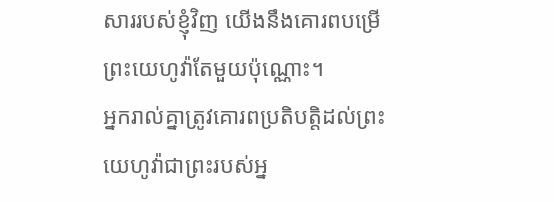សាររបស់ខ្ញុំវិញ យើងនឹងគោរពបម្រើព្រះយេហូវ៉ាតែមួយប៉ុណ្ណោះ។
អ្នករាល់គ្នាត្រូវគោរពប្រតិបត្តិដល់ព្រះយេហូវ៉ាជាព្រះរបស់អ្ន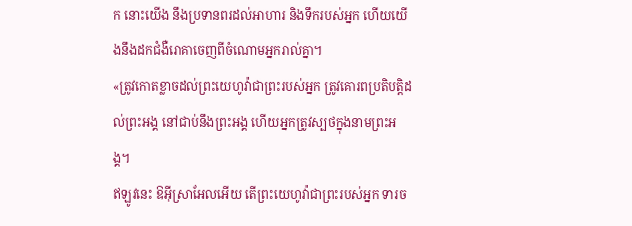ក នោះយើង នឹងប្រទានពរដល់អាហារ និងទឹករបស់អ្នក ហើយយើងនឹងដកជំងឺរោគាចេញពីចំណោមអ្នករាល់គ្នា។
«ត្រូវកោតខ្លាចដល់ព្រះយេហូវ៉ាជាព្រះរបស់អ្នក ត្រូវគោរពប្រតិបត្តិដល់ព្រះអង្គ នៅជាប់នឹងព្រះអង្គ ហើយអ្នកត្រូវស្បថក្នុងនាមព្រះអង្គ។
ឥឡូវនេះ ឱអ៊ីស្រាអែលអើយ តើព្រះយេហូវ៉ាជាព្រះរបស់អ្នក ទារច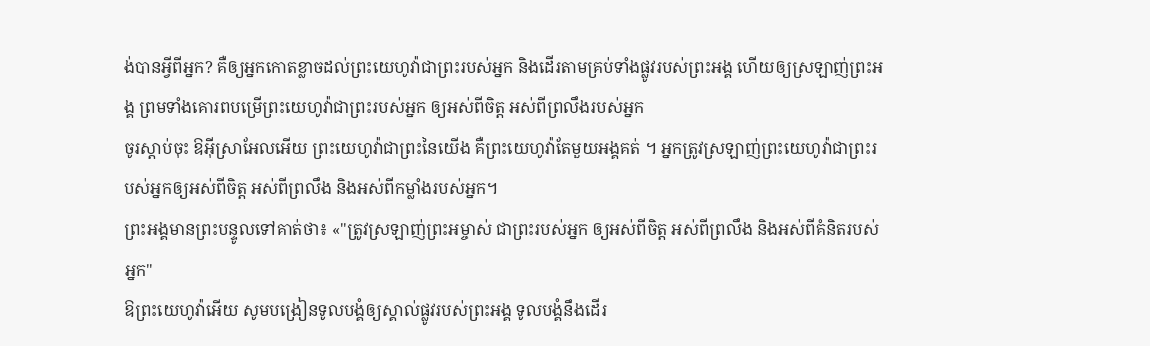ង់បានអ្វីពីអ្នក? គឺឲ្យអ្នកកោតខ្លាចដល់ព្រះយេហូវ៉ាជាព្រះរបស់អ្នក និងដើរតាមគ្រប់ទាំងផ្លូវរបស់ព្រះអង្គ ហើយឲ្យស្រឡាញ់ព្រះអង្គ ព្រមទាំងគោរពបម្រើព្រះយេហូវ៉ាជាព្រះរបស់អ្នក ឲ្យអស់ពីចិត្ត អស់ពីព្រលឹងរបស់អ្នក
ចូរស្តាប់ចុះ ឱអ៊ីស្រាអែលអើយ ព្រះយេហូវ៉ាជាព្រះនៃយើង គឺព្រះយេហូវ៉ាតែមួយអង្គគត់ ។ អ្នកត្រូវស្រឡាញ់ព្រះយេហូវ៉ាជាព្រះរបស់អ្នកឲ្យអស់ពីចិត្ត អស់ពីព្រលឹង និងអស់ពីកម្លាំងរបស់អ្នក។
ព្រះអង្គមានព្រះបន្ទូលទៅគាត់ថា៖ «"ត្រូវស្រឡាញ់ព្រះអម្ចាស់ ជាព្រះរបស់អ្នក ឲ្យអស់ពីចិត្ត អស់ពីព្រលឹង និងអស់ពីគំនិតរបស់អ្នក"
ឱព្រះយេហូវ៉ាអើយ សូមបង្រៀនទូលបង្គំឲ្យស្គាល់ផ្លូវរបស់ព្រះអង្គ ទូលបង្គំនឹងដើរ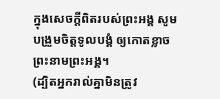ក្នុងសេចក្ដីពិតរបស់ព្រះអង្គ សូមបង្រួមចិត្តទូលបង្គំ ឲ្យកោតខ្លាចព្រះនាមព្រះអង្គ។
(ដ្បិតអ្នករាល់គ្នាមិនត្រូវ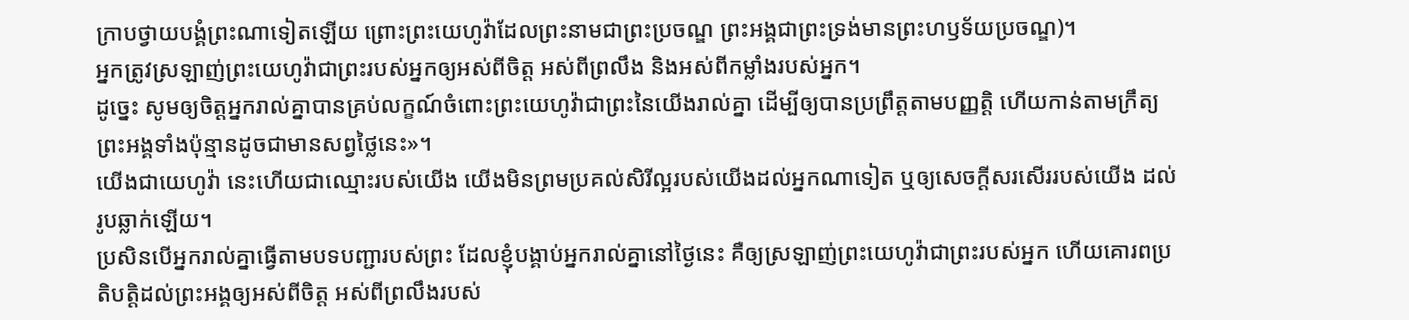ក្រាបថ្វាយបង្គំព្រះណាទៀតឡើយ ព្រោះព្រះយេហូវ៉ាដែលព្រះនាមជាព្រះប្រចណ្ឌ ព្រះអង្គជាព្រះទ្រង់មានព្រះហឫទ័យប្រចណ្ឌ)។
អ្នកត្រូវស្រឡាញ់ព្រះយេហូវ៉ាជាព្រះរបស់អ្នកឲ្យអស់ពីចិត្ត អស់ពីព្រលឹង និងអស់ពីកម្លាំងរបស់អ្នក។
ដូច្នេះ សូមឲ្យចិត្តអ្នករាល់គ្នាបានគ្រប់លក្ខណ៍ចំពោះព្រះយេហូវ៉ាជាព្រះនៃយើងរាល់គ្នា ដើម្បីឲ្យបានប្រព្រឹត្តតាមបញ្ញត្តិ ហើយកាន់តាមក្រឹត្យព្រះអង្គទាំងប៉ុន្មានដូចជាមានសព្វថ្លៃនេះ»។
យើងជាយេហូវ៉ា នេះហើយជាឈ្មោះរបស់យើង យើងមិនព្រមប្រគល់សិរីល្អរបស់យើងដល់អ្នកណាទៀត ឬឲ្យសេចក្ដីសរសើររបស់យើង ដល់រូបឆ្លាក់ឡើយ។
ប្រសិនបើអ្នករាល់គ្នាធ្វើតាមបទបញ្ជារបស់ព្រះ ដែលខ្ញុំបង្គាប់អ្នករាល់គ្នានៅថ្ងៃនេះ គឺឲ្យស្រឡាញ់ព្រះយេហូវ៉ាជាព្រះរបស់អ្នក ហើយគោរពប្រតិបត្តិដល់ព្រះអង្គឲ្យអស់ពីចិត្ត អស់ពីព្រលឹងរបស់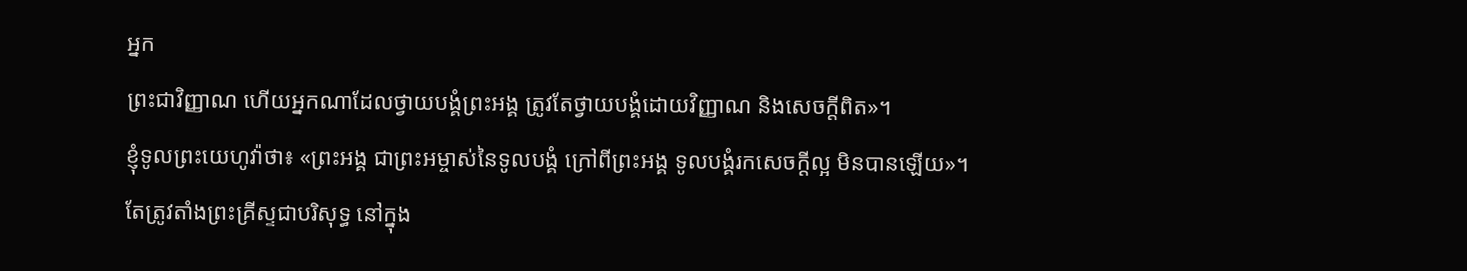អ្នក
ព្រះជាវិញ្ញាណ ហើយអ្នកណាដែលថ្វាយបង្គំព្រះអង្គ ត្រូវតែថ្វាយបង្គំដោយវិញ្ញាណ និងសេចក្តីពិត»។
ខ្ញុំទូលព្រះយេហូវ៉ាថា៖ «ព្រះអង្គ ជាព្រះអម្ចាស់នៃទូលបង្គំ ក្រៅពីព្រះអង្គ ទូលបង្គំរកសេចក្ដីល្អ មិនបានឡើយ»។
តែត្រូវតាំងព្រះគ្រីស្ទជាបរិសុទ្ធ នៅក្នុង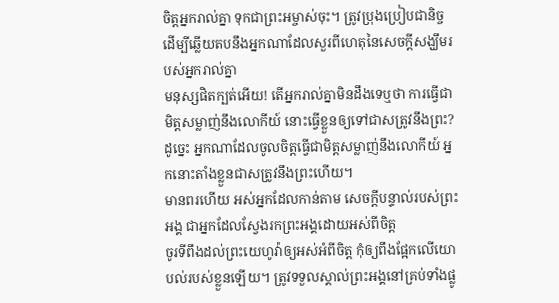ចិត្តអ្នករាល់គ្នា ទុកជាព្រះអម្ចាស់ចុះ។ ត្រូវប្រុងប្រៀបជានិច្ច ដើម្បីឆ្លើយតបនឹងអ្នកណាដែលសួរពីហេតុនៃសេចក្តីសង្ឃឹមរបស់អ្នករាល់គ្នា
មនុស្សផិតក្បត់អើយ! តើអ្នករាល់គ្នាមិនដឹងទេឬថា ការធ្វើជាមិត្តសម្លាញ់នឹងលោកីយ៍ នោះធ្វើខ្លួនឲ្យទៅជាសត្រូវនឹងព្រះ? ដូច្នេះ អ្នកណាដែលចូលចិត្តធ្វើជាមិត្តសម្លាញ់នឹងលោកីយ៍ អ្នកនោះតាំងខ្លួនជាសត្រូវនឹងព្រះហើយ។
មានពរហើយ អស់អ្នកដែលកាន់តាម សេចក្ដីបន្ទាល់របស់ព្រះអង្គ ជាអ្នកដែលស្វែងរកព្រះអង្គដោយអស់ពីចិត្ត
ចូរទីពឹងដល់ព្រះយេហូវ៉ាឲ្យអស់អំពីចិត្ត កុំឲ្យពឹងផ្អែកលើយោបល់របស់ខ្លួនឡើយ។ ត្រូវទទួលស្គាល់ព្រះអង្គនៅគ្រប់ទាំងផ្លូ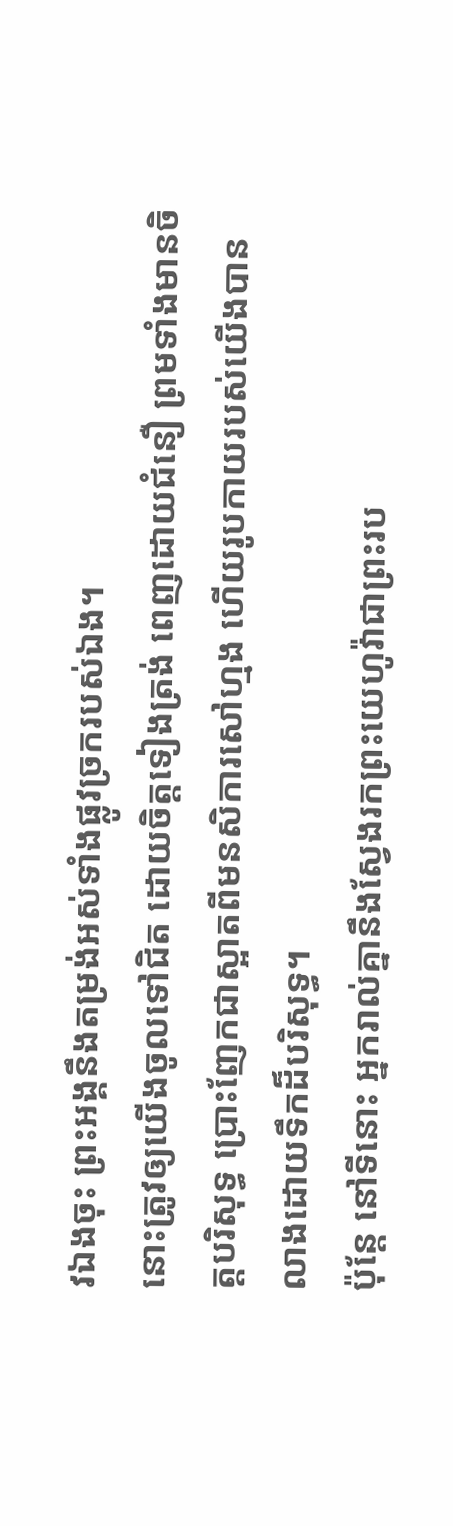វឯងចុះ ព្រះអង្គនឹងតម្រង់អស់ទាំងផ្លូវច្រករបស់ឯង។
នោះត្រូវឲ្យយើងចូលទៅជិត ដោយចិត្តទៀងត្រង់ ពេញដោយជំនឿ ព្រមទាំងមានចិត្តបរិសុទ្ធ ប្រោះញែកជាស្អាតពីមនសិការសៅហ្មង ហើយរូបកាយរបស់យើងបានលាងដោយទឹកដ៏បរិសុទ្ធ។
ប៉ុន្តែ នៅទីនោះ អ្នករាល់គ្នានឹងស្វែងរកព្រះយេហូវ៉ាជាព្រះរប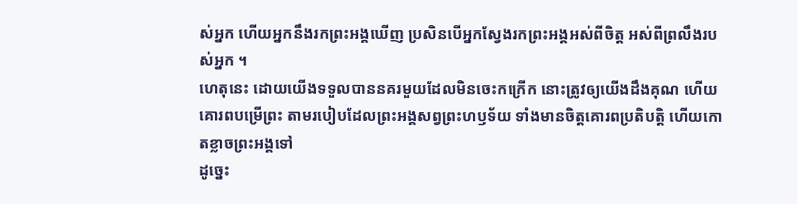ស់អ្នក ហើយអ្នកនឹងរកព្រះអង្គឃើញ ប្រសិនបើអ្នកស្វែងរកព្រះអង្គអស់ពីចិត្ត អស់ពីព្រលឹងរបស់អ្នក ។
ហេតុនេះ ដោយយើងទទួលបាននគរមួយដែលមិនចេះកក្រើក នោះត្រូវឲ្យយើងដឹងគុណ ហើយគោរពបម្រើព្រះ តាមរបៀបដែលព្រះអង្គសព្វព្រះហឫទ័យ ទាំងមានចិត្តគោរពប្រតិបត្តិ ហើយកោតខ្លាចព្រះអង្គទៅ
ដូច្នេះ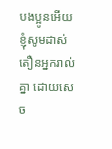បងប្អូនអើយ ខ្ញុំសូមដាស់តឿនអ្នករាល់គ្នា ដោយសេច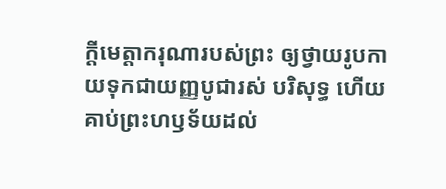ក្តីមេត្តាករុណារបស់ព្រះ ឲ្យថ្វាយរូបកាយទុកជាយញ្ញបូជារស់ បរិសុទ្ធ ហើយគាប់ព្រះហឫទ័យដល់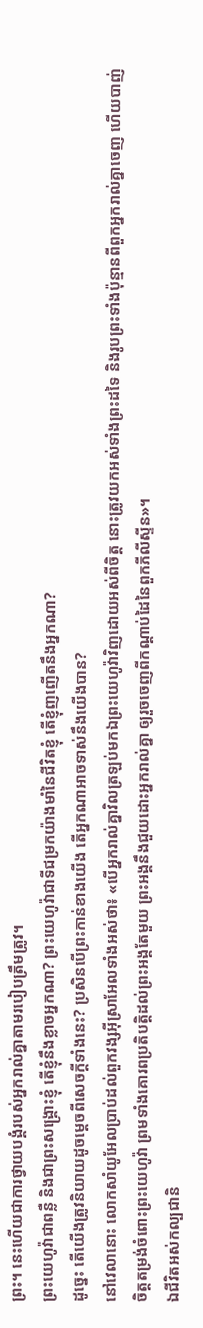ព្រះ។ នេះហើយជាការថ្វាយបង្គំរបស់អ្នករាល់គ្នាតាមរបៀបត្រឹមត្រូវ។
ព្រះយេហូវ៉ាជាពន្លឺ និងជាព្រះសង្គ្រោះខ្ញុំ តើខ្ញុំនឹងខ្លាចអ្នកណា? ព្រះយេហូវ៉ាជាទីជម្រកយ៉ាងមាំនៃជីវិតខ្ញុំ តើខ្ញុំញញើតនឹងអ្នកណា?
ដូច្នេះ តើយើងត្រូវនិយាយដូចម្តេចពីសេចក្តីទាំងនេះ? ប្រសិនបើព្រះកាន់ខាងយើង តើអ្នកណាអាចទាស់នឹងយើងបាន?
នៅវេលានោះ លោកសាំយូអែលប្រាប់ដល់ពួកវង្សអ៊ីស្រាអែលទាំងអស់ថា៖ «បើអ្នករាល់គ្នាវិលត្រឡប់មកឯព្រះយេហូវ៉ាវិញដោយអស់ពីចិត្ត នោះត្រូវយកអស់ទាំងព្រះដទៃ និងរូបព្រះទាំងប៉ុន្មានពីពួកអ្នករាល់គ្នាចេញ ហើយបាញ់ចិត្តតម្រង់ចំពោះព្រះយេហូវ៉ា ព្រមទាំងគោរពប្រតិបត្តិដល់ព្រះអង្គតែមួយ ព្រះអង្គនឹងជួយដោះអ្នករាល់គ្នា ឲ្យរួចចេញពីកណ្ដាប់ដៃនៃពួកភីលីស្ទីន»។
ឯជីវិតអស់កល្បជានិ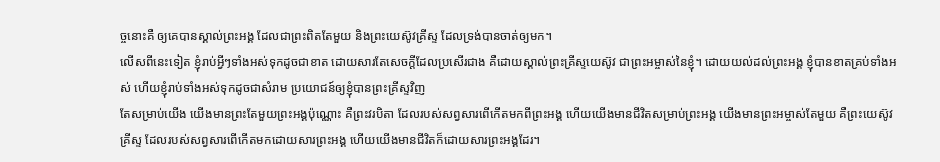ច្ចនោះគឺ ឲ្យគេបានស្គាល់ព្រះអង្គ ដែលជាព្រះពិតតែមួយ និងព្រះយេស៊ូវគ្រីស្ទ ដែលទ្រង់បានចាត់ឲ្យមក។
លើសពីនេះទៀត ខ្ញុំរាប់អ្វីៗទាំងអស់ទុកដូចជាខាត ដោយសារតែសេចក្ដីដែលប្រសើរជាង គឺដោយស្គាល់ព្រះគ្រីស្ទយេស៊ូវ ជាព្រះអម្ចាស់នៃខ្ញុំ។ ដោយយល់ដល់ព្រះអង្គ ខ្ញុំបានខាតគ្រប់ទាំងអស់ ហើយខ្ញុំរាប់ទាំងអស់ទុកដូចជាសំរាម ប្រយោជន៍ឲ្យខ្ញុំបានព្រះគ្រីស្ទវិញ
តែសម្រាប់យើង យើងមានព្រះតែមួយព្រះអង្គប៉ុណ្ណោះ គឺព្រះវរបិតា ដែលរបស់សព្វសារពើកើតមកពីព្រះអង្គ ហើយយើងមានជីវិតសម្រាប់ព្រះអង្គ យើងមានព្រះអម្ចាស់តែមួយ គឺព្រះយេស៊ូវគ្រីស្ទ ដែលរបស់សព្វសារពើកើតមកដោយសារព្រះអង្គ ហើយយើងមានជីវិតក៏ដោយសារព្រះអង្គដែរ។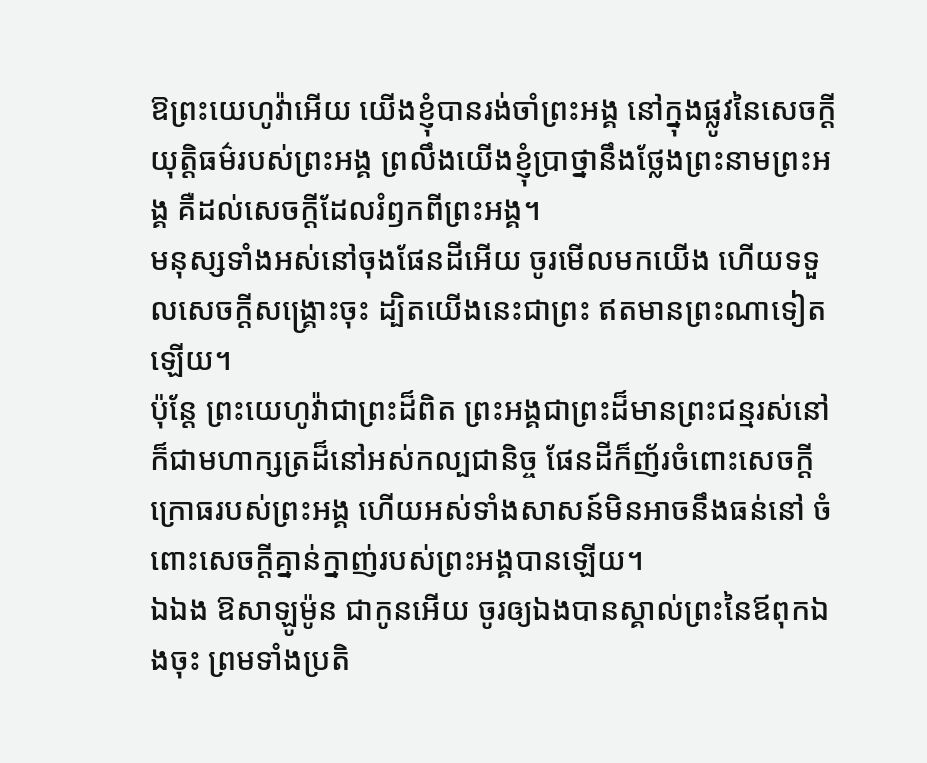ឱព្រះយេហូវ៉ាអើយ យើងខ្ញុំបានរង់ចាំព្រះអង្គ នៅក្នុងផ្លូវនៃសេចក្ដីយុត្តិធម៌របស់ព្រះអង្គ ព្រលឹងយើងខ្ញុំប្រាថ្នានឹងថ្លែងព្រះនាមព្រះអង្គ គឺដល់សេចក្ដីដែលរំឭកពីព្រះអង្គ។
មនុស្សទាំងអស់នៅចុងផែនដីអើយ ចូរមើលមកយើង ហើយទទួលសេចក្ដីសង្គ្រោះចុះ ដ្បិតយើងនេះជាព្រះ ឥតមានព្រះណាទៀតឡើយ។
ប៉ុន្តែ ព្រះយេហូវ៉ាជាព្រះដ៏ពិត ព្រះអង្គជាព្រះដ៏មានព្រះជន្មរស់នៅ ក៏ជាមហាក្សត្រដ៏នៅអស់កល្បជានិច្ច ផែនដីក៏ញ័រចំពោះសេចក្ដីក្រោធរបស់ព្រះអង្គ ហើយអស់ទាំងសាសន៍មិនអាចនឹងធន់នៅ ចំពោះសេចក្ដីគ្នាន់ក្នាញ់របស់ព្រះអង្គបានឡើយ។
ឯឯង ឱសាឡូម៉ូន ជាកូនអើយ ចូរឲ្យឯងបានស្គាល់ព្រះនៃឪពុកឯងចុះ ព្រមទាំងប្រតិ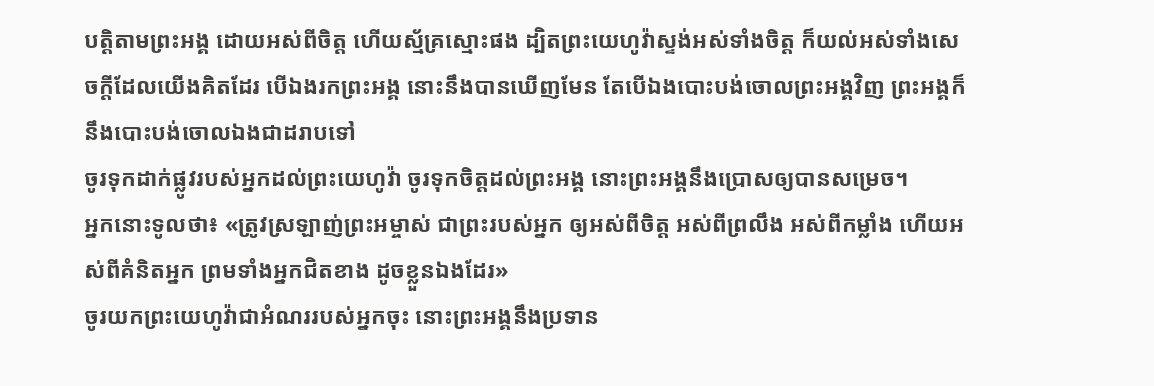បត្តិតាមព្រះអង្គ ដោយអស់ពីចិត្ត ហើយស្ម័គ្រស្មោះផង ដ្បិតព្រះយេហូវ៉ាស្ទង់អស់ទាំងចិត្ត ក៏យល់អស់ទាំងសេចក្ដីដែលយើងគិតដែរ បើឯងរកព្រះអង្គ នោះនឹងបានឃើញមែន តែបើឯងបោះបង់ចោលព្រះអង្គវិញ ព្រះអង្គក៏នឹងបោះបង់ចោលឯងជាដរាបទៅ
ចូរទុកដាក់ផ្លូវរបស់អ្នកដល់ព្រះយេហូវ៉ា ចូរទុកចិត្តដល់ព្រះអង្គ នោះព្រះអង្គនឹងប្រោសឲ្យបានសម្រេច។
អ្នកនោះទូលថា៖ «ត្រូវស្រឡាញ់ព្រះអម្ចាស់ ជាព្រះរបស់អ្នក ឲ្យអស់ពីចិត្ត អស់ពីព្រលឹង អស់ពីកម្លាំង ហើយអស់ពីគំនិតអ្នក ព្រមទាំងអ្នកជិតខាង ដូចខ្លួនឯងដែរ»
ចូរយកព្រះយេហូវ៉ាជាអំណររបស់អ្នកចុះ នោះព្រះអង្គនឹងប្រទាន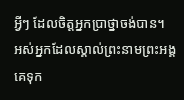អ្វីៗ ដែលចិត្តអ្នកប្រាថ្នាចង់បាន។
អស់អ្នកដែលស្គាល់ព្រះនាមព្រះអង្គ គេទុក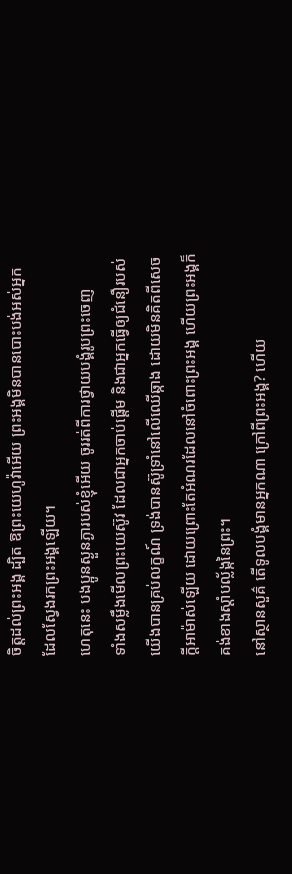ចិត្តដល់ព្រះអង្គ ដ្បិត ឱព្រះយេហូវ៉ាអើយ ព្រះអង្គមិនបានបោះបង់អស់អ្នក ដែលស្វែងរកព្រះអង្គឡើយ។
ហេតុនេះ បងប្អូនស្ងួនភ្ងារបស់ខ្ញុំអើយ ចូររត់ពីការថ្វាយបង្គំរូបព្រះចេញ
ទាំងសម្លឹងមើលព្រះយេស៊ូវ ដែលជាអ្នកចាប់ផ្តើម និងជាអ្នកធ្វើឲ្យជំនឿរបស់យើងបានគ្រប់លក្ខណ៍ ទ្រង់បានស៊ូទ្រាំនៅលើឈើឆ្កាង ដោយមិនគិតពីសេចក្ដីអាម៉ាស់ឡើយ ដោយព្រោះតែអំណរដែលនៅចំពោះព្រះអង្គ ហើយព្រះអង្គក៏គង់ខាងស្តាំបល្ល័ង្កនៃព្រះ។
នៅស្ថានសួគ៌ តើទូលបង្គំមានអ្នកណា ក្រៅពីព្រះអង្គ? ហើយ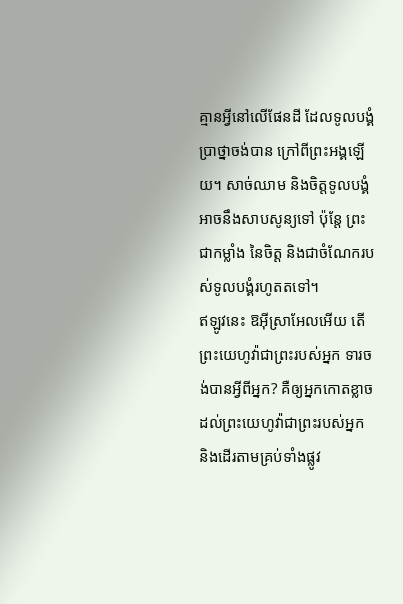គ្មានអ្វីនៅលើផែនដី ដែលទូលបង្គំប្រាថ្នាចង់បាន ក្រៅពីព្រះអង្គឡើយ។ សាច់ឈាម និងចិត្តទូលបង្គំ អាចនឹងសាបសូន្យទៅ ប៉ុន្តែ ព្រះជាកម្លាំង នៃចិត្ត និងជាចំណែករបស់ទូលបង្គំរហូតតទៅ។
ឥឡូវនេះ ឱអ៊ីស្រាអែលអើយ តើព្រះយេហូវ៉ាជាព្រះរបស់អ្នក ទារចង់បានអ្វីពីអ្នក? គឺឲ្យអ្នកកោតខ្លាចដល់ព្រះយេហូវ៉ាជាព្រះរបស់អ្នក និងដើរតាមគ្រប់ទាំងផ្លូវ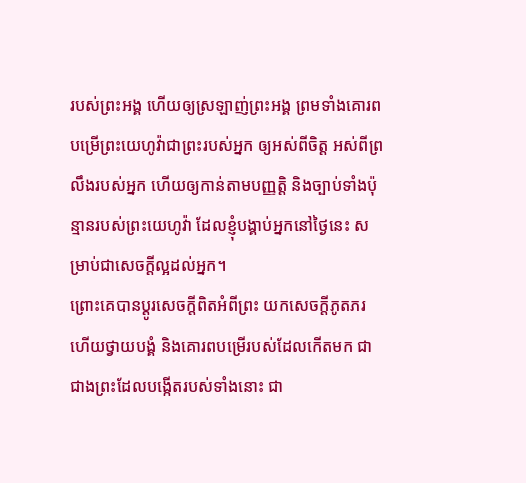របស់ព្រះអង្គ ហើយឲ្យស្រឡាញ់ព្រះអង្គ ព្រមទាំងគោរពបម្រើព្រះយេហូវ៉ាជាព្រះរបស់អ្នក ឲ្យអស់ពីចិត្ត អស់ពីព្រលឹងរបស់អ្នក ហើយឲ្យកាន់តាមបញ្ញត្តិ និងច្បាប់ទាំងប៉ុន្មានរបស់ព្រះយេហូវ៉ា ដែលខ្ញុំបង្គាប់អ្នកនៅថ្ងៃនេះ សម្រាប់ជាសេចក្ដីល្អដល់អ្នក។
ព្រោះគេបានប្ដូរសេចក្តីពិតអំពីព្រះ យកសេចក្តីភូតភរ ហើយថ្វាយបង្គំ និងគោរពបម្រើរបស់ដែលកើតមក ជាជាងព្រះដែលបង្កើតរបស់ទាំងនោះ ជា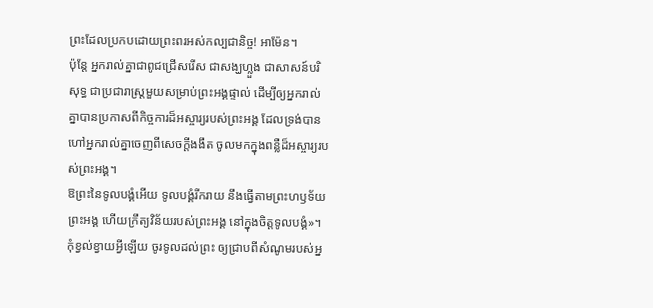ព្រះដែលប្រកបដោយព្រះពរអស់កល្បជានិច្ច! អាម៉ែន។
ប៉ុន្តែ អ្នករាល់គ្នាជាពូជជ្រើសរើស ជាសង្ឃហ្លួង ជាសាសន៍បរិសុទ្ធ ជាប្រជារាស្ត្រមួយសម្រាប់ព្រះអង្គផ្ទាល់ ដើម្បីឲ្យអ្នករាល់គ្នាបានប្រកាសពីកិច្ចការដ៏អស្ចារ្យរបស់ព្រះអង្គ ដែលទ្រង់បានហៅអ្នករាល់គ្នាចេញពីសេចក្តីងងឹត ចូលមកក្នុងពន្លឺដ៏អស្ចារ្យរបស់ព្រះអង្គ។
ឱព្រះនៃទូលបង្គំអើយ ទូលបង្គំរីករាយ នឹងធ្វើតាមព្រះហឫទ័យព្រះអង្គ ហើយក្រឹត្យវិន័យរបស់ព្រះអង្គ នៅក្នុងចិត្តទូលបង្គំ»។
កុំខ្វល់ខ្វាយអ្វីឡើយ ចូរទូលដល់ព្រះ ឲ្យជ្រាបពីសំណូមរបស់អ្ន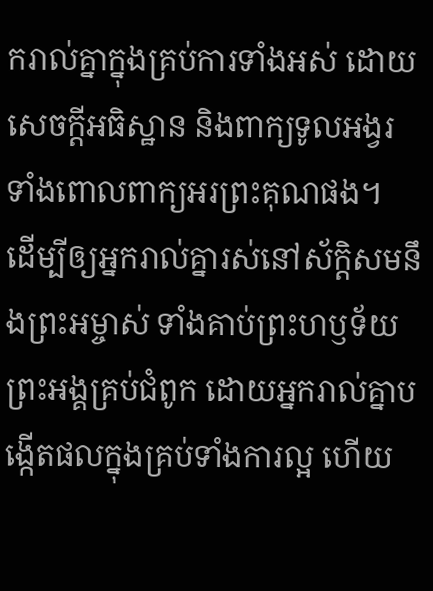ករាល់គ្នាក្នុងគ្រប់ការទាំងអស់ ដោយសេចក្ដីអធិស្ឋាន និងពាក្យទូលអង្វរ ទាំងពោលពាក្យអរព្រះគុណផង។
ដើម្បីឲ្យអ្នករាល់គ្នារស់នៅស័ក្ដិសមនឹងព្រះអម្ចាស់ ទាំងគាប់ព្រះហឫទ័យព្រះអង្គគ្រប់ជំពូក ដោយអ្នករាល់គ្នាបង្កើតផលក្នុងគ្រប់ទាំងការល្អ ហើយ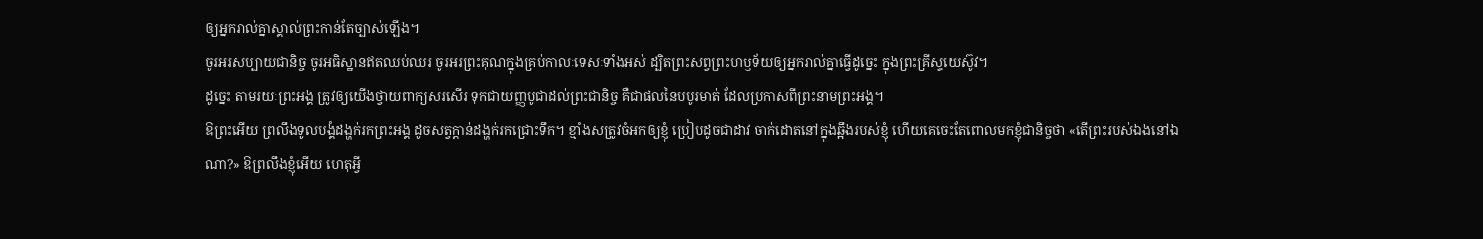ឲ្យអ្នករាល់គ្នាស្គាល់ព្រះកាន់តែច្បាស់ឡើង។
ចូរអរសប្បាយជានិច្ច ចូរអធិស្ឋានឥតឈប់ឈរ ចូរអរព្រះគុណក្នុងគ្រប់កាលៈទេសៈទាំងអស់ ដ្បិតព្រះសព្វព្រះហឫទ័យឲ្យអ្នករាល់គ្នាធ្វើដូច្នេះ ក្នុងព្រះគ្រីស្ទយេស៊ូវ។
ដូច្នេះ តាមរយៈព្រះអង្គ ត្រូវឲ្យយើងថ្វាយពាក្យសរសើរ ទុកជាយញ្ញបូជាដល់ព្រះជានិច្ច គឺជាផលនៃបបូរមាត់ ដែលប្រកាសពីព្រះនាមព្រះអង្គ។
ឱព្រះអើយ ព្រលឹងទូលបង្គំដង្ហក់រកព្រះអង្គ ដូចសត្វក្តាន់ដង្ហក់រកជ្រោះទឹក។ ខ្មាំងសត្រូវចំអកឲ្យខ្ញុំ ប្រៀបដូចជាដាវ ចាក់ដោតនៅក្នុងឆ្អឹងរបស់ខ្ញុំ ហើយគេចេះតែពោលមកខ្ញុំជានិច្ចថា «តើព្រះរបស់ឯងនៅឯណា?» ឱព្រលឹងខ្ញុំអើយ ហេតុអ្វី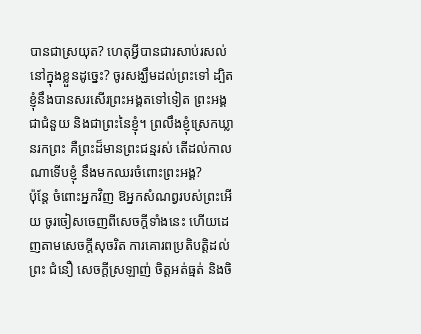បានជាស្រយុត? ហេតុអ្វីបានជារសាប់រសល់នៅក្នុងខ្លួនដូច្នេះ? ចូរសង្ឃឹមដល់ព្រះទៅ ដ្បិតខ្ញុំនឹងបានសរសើរព្រះអង្គតទៅទៀត ព្រះអង្គជាជំនួយ និងជាព្រះនៃខ្ញុំ។ ព្រលឹងខ្ញុំស្រេកឃ្លានរកព្រះ គឺព្រះដ៏មានព្រះជន្មរស់ តើដល់កាលណាទើបខ្ញុំ នឹងមកឈរចំពោះព្រះអង្គ?
ប៉ុន្តែ ចំពោះអ្នកវិញ ឱអ្នកសំណព្វរបស់ព្រះអើយ ចូរចៀសចេញពីសេចក្ដីទាំងនេះ ហើយដេញតាមសេចក្ដីសុចរិត ការគោរពប្រតិបត្តិដល់ព្រះ ជំនឿ សេចក្ដីស្រឡាញ់ ចិត្តអត់ធ្មត់ និងចិ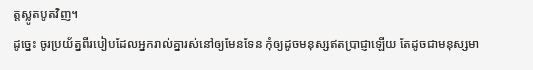ត្តស្លូតបូតវិញ។
ដូច្នេះ ចូរប្រយ័ត្នពីរបៀបដែលអ្នករាល់គ្នារស់នៅឲ្យមែនទែន កុំឲ្យដូចមនុស្សឥតប្រាជ្ញាឡើយ តែដូចជាមនុស្សមា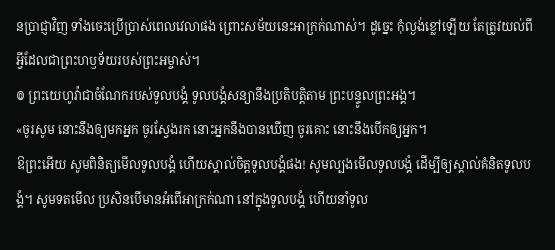នប្រាជ្ញាវិញ ទាំងចេះប្រើប្រាស់ពេលវេលាផង ព្រោះសម័យនេះអាក្រក់ណាស់។ ដូច្នេះ កុំល្ងង់ខ្លៅឡើយ តែត្រូវយល់ពីអ្វីដែលជាព្រះហឫទ័យរបស់ព្រះអម្ចាស់។
៙ ព្រះយេហូវ៉ាជាចំណែករបស់ទូលបង្គំ ទូលបង្គំសន្យានឹងប្រតិបត្តិតាម ព្រះបន្ទូលព្រះអង្គ។
«ចូរសូម នោះនឹងឲ្យមកអ្នក ចូរស្វែងរក នោះអ្នកនឹងបានឃើញ ចូរគោះ នោះនឹងបើកឲ្យអ្នក។
ឱព្រះអើយ សូមពិនិត្យមើលទូលបង្គំ ហើយស្គាល់ចិត្តទូលបង្គំផង! សូមល្បងមើលទូលបង្គំ ដើម្បីឲ្យស្គាល់គំនិតទូលបង្គំ។ សូមទតមើល ប្រសិនបើមានអំពើអាក្រក់ណា នៅក្នុងទូលបង្គំ ហើយនាំទូល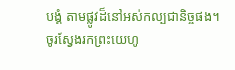បង្គំ តាមផ្លូវដ៏នៅអស់កល្បជានិច្ចផង។
ចូរស្វែងរកព្រះយេហូ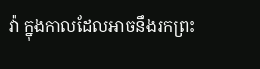វ៉ា ក្នុងកាលដែលអាចនឹងរកព្រះ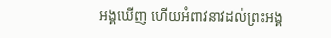អង្គឃើញ ហើយអំពាវនាវដល់ព្រះអង្គ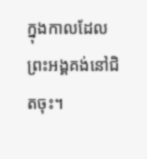ក្នុងកាលដែលព្រះអង្គគង់នៅជិតចុះ។